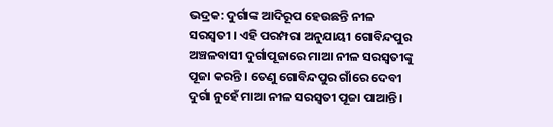ଭଦ୍ରକ: ଦୁର୍ଗାଙ୍କ ଆଦିରୂପ ହେଉଛନ୍ତି ନୀଳ ସରସ୍ବତୀ । ଏହି ପରମ୍ପରା ଅନୁଯାୟୀ ଗୋବିନ୍ଦପୁର ଅଞ୍ଚଳବାସୀ ଦୁର୍ଗାପୂଜାରେ ମାଆ ନୀଳ ସରସ୍ଵତୀଙ୍କୁ ପୂଜା କରନ୍ତି । ତେଣୁ ଗୋବିନ୍ଦପୁର ଗାଁରେ ଦେବୀ ଦୁର୍ଗା ନୁହେଁ ମାଆ ନୀଳ ସରସ୍ଵତୀ ପୂଜା ପାଆନ୍ତି ।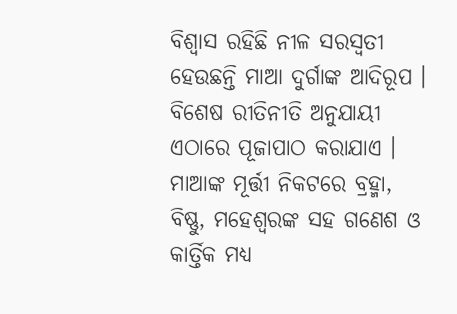ବିଶ୍ବାସ ରହିଛି ନୀଳ ସରସ୍ବତୀ ହେଉଛନ୍ତି ମାଆ ଦୁର୍ଗାଙ୍କ ଆଦିରୂପ । ବିଶେଷ ରୀତିନୀତି ଅନୁଯାୟୀ ଏଠାରେ ପୂଜାପାଠ କରାଯାଏ । ମାଆଙ୍କ ମୂର୍ତ୍ତୀ ନିକଟରେ ବ୍ରହ୍ମା, ବିଷ୍ଣୁ, ମହେଶ୍ଵରଙ୍କ ସହ ଗଣେଶ ଓ କାର୍ତ୍ତିକ ମଧ୍ୟ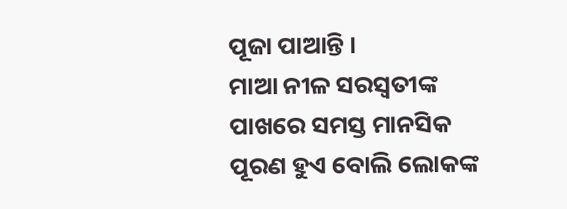ପୂଜା ପାଆନ୍ତି ।
ମାଆ ନୀଳ ସରସ୍ଵତୀଙ୍କ ପାଖରେ ସମସ୍ତ ମାନସିକ ପୂରଣ ହୁଏ ବୋଲି ଲୋକଙ୍କ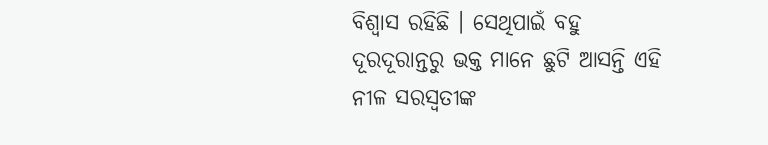ବିଶ୍ବାସ ରହିଛି । ସେଥିପାଇଁ ବହୁ ଦୂରଦୂରାନ୍ତରୁ ଭକ୍ତ ମାନେ ଛୁଟି ଆସନ୍ତି ଏହି ନୀଳ ସରସ୍ଵତୀଙ୍କ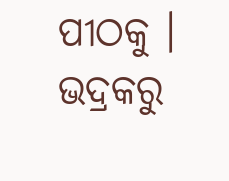ପୀଠକୁ ।
ଭଦ୍ରକରୁ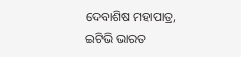ଦେବାଶିଷ ମହାପାତ୍ର, ଇଟିଭି ଭାରତ